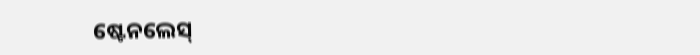ଷ୍ଟେନଲେସ୍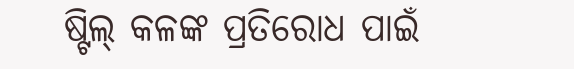ଷ୍ଟିଲ୍ କଳଙ୍କ ପ୍ରତିରୋଧ ପାଇଁ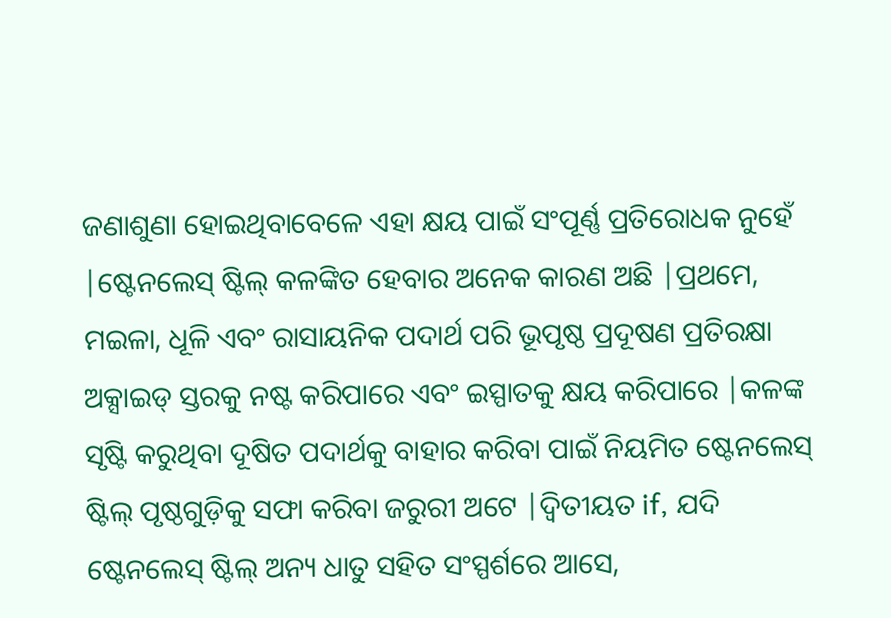ଜଣାଶୁଣା ହୋଇଥିବାବେଳେ ଏହା କ୍ଷୟ ପାଇଁ ସଂପୂର୍ଣ୍ଣ ପ୍ରତିରୋଧକ ନୁହେଁ |ଷ୍ଟେନଲେସ୍ ଷ୍ଟିଲ୍ କଳଙ୍କିତ ହେବାର ଅନେକ କାରଣ ଅଛି |ପ୍ରଥମେ, ମଇଳା, ଧୂଳି ଏବଂ ରାସାୟନିକ ପଦାର୍ଥ ପରି ଭୂପୃଷ୍ଠ ପ୍ରଦୂଷଣ ପ୍ରତିରକ୍ଷା ଅକ୍ସାଇଡ୍ ସ୍ତରକୁ ନଷ୍ଟ କରିପାରେ ଏବଂ ଇସ୍ପାତକୁ କ୍ଷୟ କରିପାରେ |କଳଙ୍କ ସୃଷ୍ଟି କରୁଥିବା ଦୂଷିତ ପଦାର୍ଥକୁ ବାହାର କରିବା ପାଇଁ ନିୟମିତ ଷ୍ଟେନଲେସ୍ ଷ୍ଟିଲ୍ ପୃଷ୍ଠଗୁଡ଼ିକୁ ସଫା କରିବା ଜରୁରୀ ଅଟେ |ଦ୍ୱିତୀୟତ if, ଯଦି ଷ୍ଟେନଲେସ୍ ଷ୍ଟିଲ୍ ଅନ୍ୟ ଧାତୁ ସହିତ ସଂସ୍ପର୍ଶରେ ଆସେ,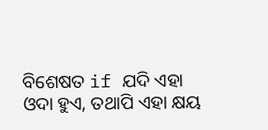ବିଶେଷତ if ଯଦି ଏହା ଓଦା ହୁଏ, ତଥାପି ଏହା କ୍ଷୟ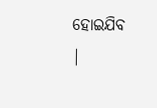ହୋଇଯିବ |